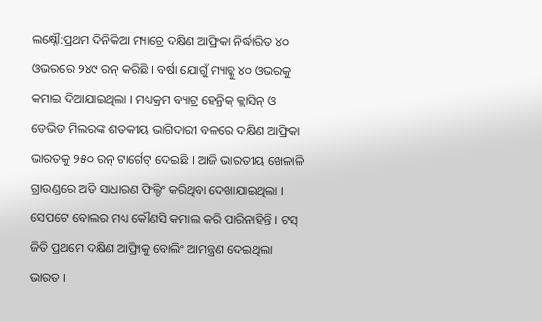ଲକ୍ଷ୍ନୌ:ପ୍ରଥମ ଦିନିକିଆ ମ୍ୟାଚ୍ରେ ଦକ୍ଷିଣ ଆଫ୍ରିକା ନିର୍ଦ୍ଧାରିତ ୪୦ ଓଭରରେ ୨୪୯ ରନ୍ କରିଛି । ବର୍ଷା ଯୋଗୁଁ ମ୍ୟାଚ୍କୁ ୪୦ ଓଭରକୁ କମାଇ ଦିଆଯାଇଥିଲା । ମଧ୍ୟକ୍ରମ ବ୍ୟାଟ୍ର ହେନ୍ରିକ୍ କ୍ଲାସିନ୍ ଓ ଡେଭିଡ ମିଲରଙ୍କ ଶତକୀୟ ଭାଗିଦାରୀ ବଳରେ ଦକ୍ଷିଣ ଆଫ୍ରିକା ଭାରତକୁ ୨୫୦ ରନ୍ ଟାର୍ଗେଟ୍ ଦେଇଛି । ଆଜି ଭାରତୀୟ ଖେଳାଳି ଗ୍ରାଉଣ୍ଡରେ ଅତି ସାଧାରଣ ଫିଲ୍ଡିଂ କରିଥିବା ଦେଖାଯାଇଥିଲା । ସେପଟେ ବୋଲର ମଧ୍ୟ କୌଣସି କମାଲ କରି ପାରିନାହିନ୍ତି । ଟସ୍ ଜିତି ପ୍ରଥମେ ଦକ୍ଷିଣ ଆଫ୍ରିାକୁ ବୋଲିଂ ଆମନ୍ତ୍ରଣ ଦେଇଥିଲା ଭାରତ ।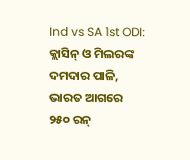Ind vs SA 1st ODI: କ୍ଲାସିନ୍ ଓ ମିଲରଙ୍କ ଦମଦାର ପାଳି, ଭାରତ ଆଗରେ ୨୫୦ ରନ୍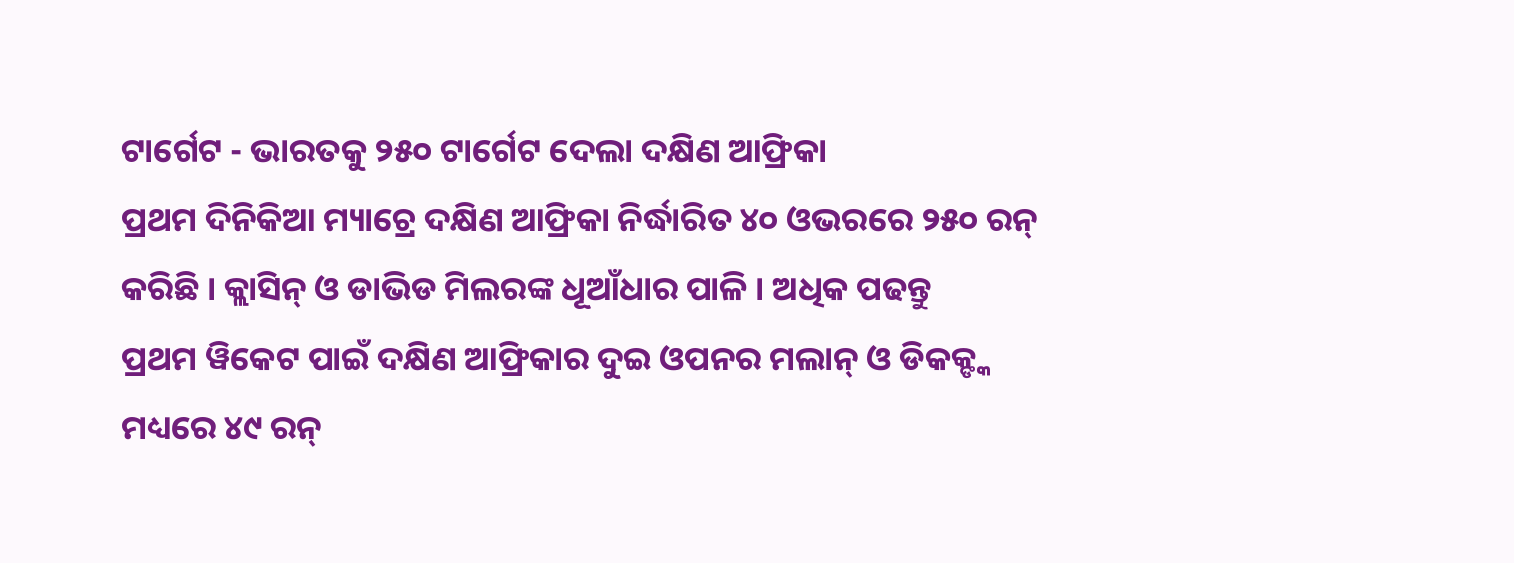ଟାର୍ଗେଟ - ଭାରତକୁ ୨୫୦ ଟାର୍ଗେଟ ଦେଲା ଦକ୍ଷିଣ ଆଫ୍ରିକା
ପ୍ରଥମ ଦିନିକିଆ ମ୍ୟାଚ୍ରେ ଦକ୍ଷିଣ ଆଫ୍ରିକା ନିର୍ଦ୍ଧାରିତ ୪୦ ଓଭରରେ ୨୫୦ ରନ୍ କରିଛି । କ୍ଲାସିନ୍ ଓ ଡାଭିଡ ମିଲରଙ୍କ ଧୂଆଁଧାର ପାଳି । ଅଧିକ ପଢନ୍ତୁ
ପ୍ରଥମ ୱିକେଟ ପାଇଁ ଦକ୍ଷିଣ ଆଫ୍ରିକାର ଦୁଇ ଓପନର ମଲାନ୍ ଓ ଡିକକ୍ଙ୍କ ମଧ୍ୟରେ ୪୯ ରନ୍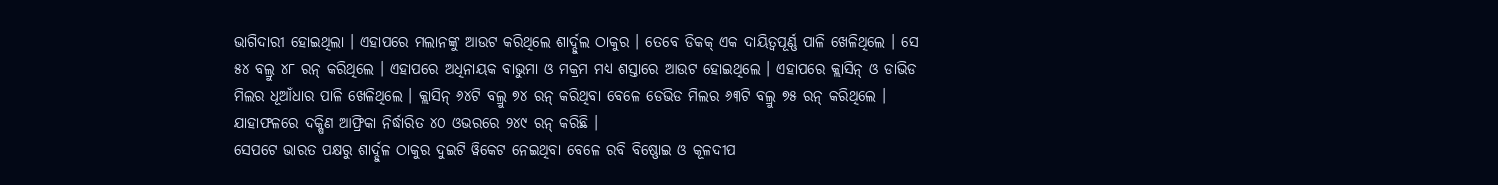ଭାଗିଦାରୀ ହୋଇଥିଲା । ଏହାପରେ ମଲାନଙ୍କୁ ଆଉଟ କରିଥିଲେ ଶାର୍ଦ୍ଦୁଲ ଠାକୁର । ତେବେ ଡିକକ୍ ଏକ ଦାୟିତ୍ବପୂର୍ଣ୍ଣ ପାଳି ଖେଳିଥିଲେ । ସେ ୫୪ ବଲ୍ରୁ ୪୮ ରନ୍ କରିଥିଲେ । ଏହାପରେ ଅଧିନାୟକ ବାଭୁମା ଓ ମକ୍ରମ ମଧ୍ୟ ଶସ୍ତାରେ ଆଉଟ ହୋଇଥିଲେ । ଏହାପରେ କ୍ଲାସିନ୍ ଓ ଡାଭିଡ ମିଲର ଧୂଆଁଧାର ପାଳି ଖେଳିଥିଲେ । କ୍ଲାସିନ୍ ୬୪ଟି ବଲ୍ରୁ ୭୪ ରନ୍ କରିଥିବା ବେଳେ ଡେଭିଡ ମିଲର ୬୩ଟି ବଲ୍ରୁ ୭୫ ରନ୍ କରିଥିଲେ । ଯାହାଫଳରେ ଦକ୍ଷିଣ ଆଫ୍ରିକା ନିର୍ଦ୍ଧାରିତ ୪୦ ଓଭରରେ ୨୪୯ ରନ୍ କରିଛି ।
ସେପଟେ ଭାରତ ପକ୍ଷରୁ ଶାର୍ଦ୍ଦୁଳ ଠାକୁର ଦୁଇଟି ୱିକେଟ ନେଇଥିବା ବେଳେ ରବି ବିଷ୍ଣୋଇ ଓ କୂଳଦୀପ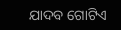ଯାଦବ ଗୋଟିଏ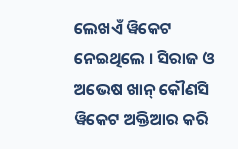ଲେଖଏଁ ୱିକେଟ ନେଇଥିଲେ । ସିରାଜ ଓ ଅଭେଷ ଖାନ୍ କୌଣସି ୱିକେଟ ଅକ୍ତିଆର କରି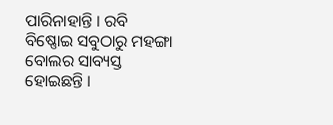ପାରିନାହାନ୍ତି । ରବି ବିଷ୍ଣୋଇ ସବୁଠାରୁ ମହଙ୍ଗା ବୋଲର ସାବ୍ୟସ୍ତ ହୋଇଛନ୍ତି ।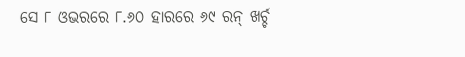ସେ ୮ ଓଭରରେ ୮.୬୦ ହାରରେ ୬୯ ରନ୍ ଖର୍ଚ୍ଚ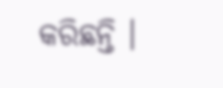କରିଛନ୍ତି ।